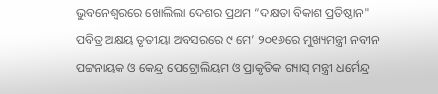ଭୁବନେଶ୍ୱରରେ ଖୋଲିଲା ଦେଶର ପ୍ରଥମ “ଦକ୍ଷତା ବିକାଶ ପ୍ରତିଷ୍ଠାନ"
ପବିତ୍ର ଅକ୍ଷୟ ତୃତୀୟା ଅବସରରେ ୯ ମେ’ ୨୦୧୬ରେ ମୁଖ୍ୟମନ୍ତ୍ରୀ ନବୀନ ପଟ୍ଟନାୟକ ଓ କେନ୍ଦ୍ର ପେଟ୍ରୋଲିୟମ ଓ ପ୍ରାକୃତିକ ଗ୍ୟାସ୍ ମନ୍ତ୍ରୀ ଧର୍ମେନ୍ଦ୍ର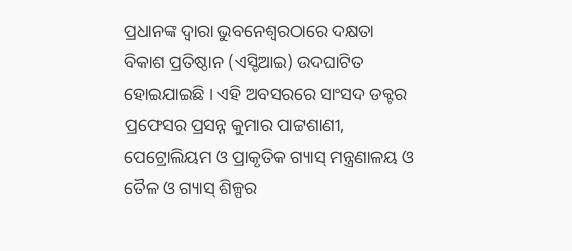ପ୍ରଧାନଙ୍କ ଦ୍ୱାରା ଭୁବନେଶ୍ୱରଠାରେ ଦକ୍ଷତା ବିକାଶ ପ୍ରତିଷ୍ଠାନ (ଏସ୍ଡିଆଇ) ଉଦଘାଟିତ ହୋଇଯାଇଛି । ଏହି ଅବସରରେ ସାଂସଦ ଡକ୍ଟର ପ୍ରଫେସର ପ୍ରସନ୍ନ କୁମାର ପାଟ୍ଟଶାଣୀ, ପେଟ୍ରୋଲିୟମ ଓ ପ୍ରାକୃତିକ ଗ୍ୟାସ୍ ମନ୍ତ୍ରଣାଳୟ ଓ ତୈଳ ଓ ଗ୍ୟାସ୍ ଶିଳ୍ପର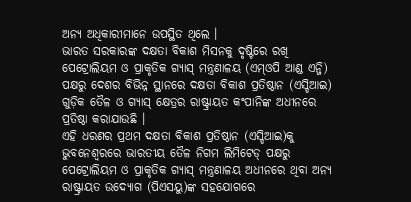ଅନ୍ୟ ଅଧିକାରୀମାନେ ଉପସ୍ଥିତ ଥିଲେ ।
ଭାରତ ସରକାରଙ୍କ ଦକ୍ଷତା ବିକାଶ ମିସନକୁ ଦୃଷ୍ଟିରେ ରଖି ପେଟ୍ରୋଲିୟମ ଓ ପ୍ରାକୃତିକ ଗ୍ୟାସ୍ ମନ୍ତ୍ରଣାଳୟ (ଏମ୍ଓପି ଆଣ୍ଡ ଏନ୍ଜି) ପକ୍ଷରୁ ଦେଶର ବିଭିନ୍ନ ସ୍ଥାନରେ ଦକ୍ଷତା ବିକାଶ ପ୍ରତିଷ୍ଠାନ (ଏସ୍ଡିଆଇ) ଗୁଡ଼ିକ ତୈଳ ଓ ଗ୍ୟାସ୍ କ୍ଷେତ୍ରର ରାଷ୍ଟ୍ରାୟତ କଂପାନିଙ୍କ ଅଧୀନରେ ପ୍ରତିଷ୍ଠା କରାଯାଉଛି ।
ଏହି ଧରଣର ପ୍ରଥମ ଦକ୍ଷତା ବିକାଶ ପ୍ରତିଷ୍ଠାନ (ଏସ୍ଡିଆଇ)କୁ ଭୁବନେଶ୍ୱରରେ ଭାରତୀୟ ତୈଳ ନିଗମ ଲିମିଟେଡ୍ ପକ୍ଷରୁ ପେଟ୍ରୋଲିୟମ ଓ ପ୍ରାକୃତିକ ଗ୍ୟାସ୍ ମନ୍ତ୍ରଣାଳୟ ଅଧୀନରେ ଥିବା ଅନ୍ୟ ରାଷ୍ଟ୍ରାୟତ ଉଦ୍ୟୋଗ (ପିଏସୟୁ)ଙ୍କ ସହଯୋଗରେ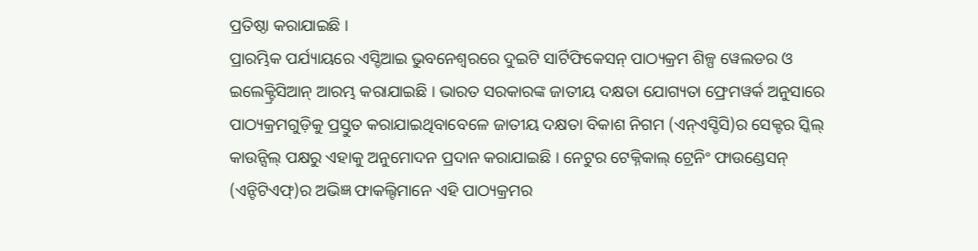ପ୍ରତିଷ୍ଠା କରାଯାଇଛି ।
ପ୍ରାରମ୍ଭିକ ପର୍ଯ୍ୟାୟରେ ଏସ୍ଡିଆଇ ଭୁବନେଶ୍ୱରରେ ଦୁଇଟି ସାର୍ଟିଫିକେସନ୍ ପାଠ୍ୟକ୍ରମ ଶିଳ୍ପ ୱେଲଡର ଓ ଇଲେକ୍ଟ୍ରିସିଆନ୍ ଆରମ୍ଭ କରାଯାଇଛି । ଭାରତ ସରକାରଙ୍କ ଜାତୀୟ ଦକ୍ଷତା ଯୋଗ୍ୟତା ଫ୍ରେମୱର୍କ ଅନୁସାରେ ପାଠ୍ୟକ୍ରମଗୁଡ଼ିକୁ ପ୍ରସ୍ତୁତ କରାଯାଇଥିବାବେଳେ ଜାତୀୟ ଦକ୍ଷତା ବିକାଶ ନିଗମ (ଏନ୍ଏସ୍ଡିସି)ର ସେକ୍ଟର ସ୍କିଲ୍ କାଉନ୍ସିଲ୍ ପକ୍ଷରୁ ଏହାକୁ ଅନୁମୋଦନ ପ୍ରଦାନ କରାଯାଇଛି । ନେଟୁର ଟେକ୍ନିକାଲ୍ ଟ୍ରେନିଂ ଫାଉଣ୍ଡେସନ୍ (ଏନ୍ଟିଟିଏଫ୍)ର ଅଭିଜ୍ଞ ଫାକଲ୍ଟିମାନେ ଏହି ପାଠ୍ୟକ୍ରମର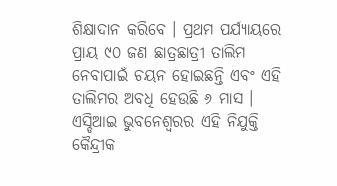ଶିକ୍ଷାଦାନ କରିବେ । ପ୍ରଥମ ପର୍ଯ୍ୟାୟରେ ପ୍ରାୟ ୯୦ ଜଣ ଛାତ୍ରଛାତ୍ରୀ ତାଲିମ ନେବାପାଇଁ ଚୟନ ହୋଇଛନ୍ତି ଏବଂ ଏହି ତାଲିମର ଅବଧି ହେଉଛି ୬ ମାସ ।
ଏସ୍ଡିଆଇ ଭୁବନେଶ୍ୱରର ଏହି ନିଯୁକ୍ତି କୈନ୍ଦ୍ରୀକ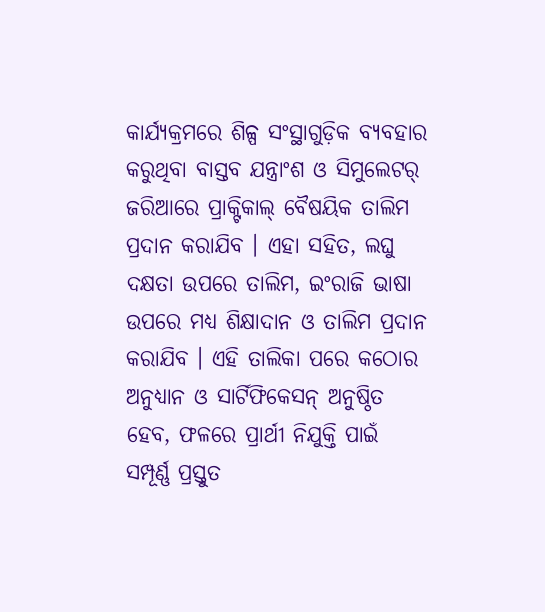କାର୍ଯ୍ୟକ୍ରମରେ ଶିଳ୍ପ ସଂସ୍ଥାଗୁଡ଼ିକ ବ୍ୟବହାର କରୁଥିବା ବାସ୍ତବ ଯନ୍ତ୍ରାଂଶ ଓ ସିମୁଲେଟର୍ ଜରିଆରେ ପ୍ରାକ୍ଟିକାଲ୍ ବୈଷୟିକ ତାଲିମ ପ୍ରଦାନ କରାଯିବ । ଏହା ସହିତ, ଲଘୁ ଦକ୍ଷତା ଉପରେ ତାଲିମ, ଇଂରାଜି ଭାଷା ଉପରେ ମଧ୍ୟ ଶିକ୍ଷାଦାନ ଓ ତାଲିମ ପ୍ରଦାନ କରାଯିବ । ଏହି ତାଲିକା ପରେ କଠୋର ଅନୁଧ୍ୟାନ ଓ ସାର୍ଟିଫିକେସନ୍ ଅନୁଷ୍ଠିତ ହେବ, ଫଳରେ ପ୍ରାର୍ଥୀ ନିଯୁକ୍ତି ପାଇଁ ସମ୍ପୂର୍ଣ୍ଣ ପ୍ରସ୍ତୁତ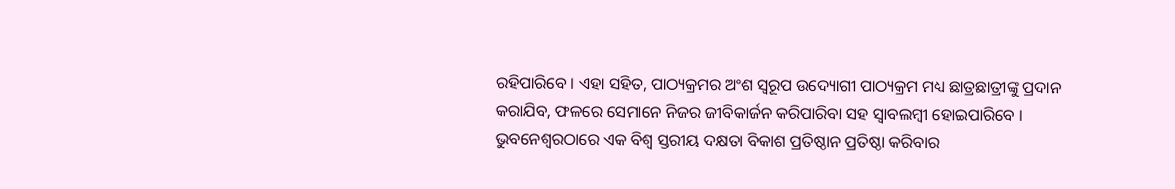ରହିପାରିବେ । ଏହା ସହିତ, ପାଠ୍ୟକ୍ରମର ଅଂଶ ସ୍ୱରୂପ ଉଦ୍ୟୋଗୀ ପାଠ୍ୟକ୍ରମ ମଧ୍ୟ ଛାତ୍ରଛାତ୍ରୀଙ୍କୁ ପ୍ରଦାନ କରାଯିବ, ଫଳରେ ସେମାନେ ନିଜର ଜୀବିକାର୍ଜନ କରିପାରିବା ସହ ସ୍ୱାବଲମ୍ବୀ ହୋଇପାରିବେ ।
ଭୁବନେଶ୍ୱରଠାରେ ଏକ ବିଶ୍ୱ ସ୍ତରୀୟ ଦକ୍ଷତା ବିକାଶ ପ୍ରତିଷ୍ଠାନ ପ୍ରତିଷ୍ଠା କରିବାର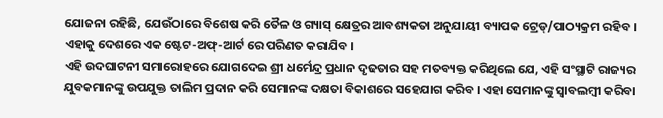ଯୋଜନା ରହିଛି, ଯେଉଁଠାରେ ବିଶେଷ କରି ତୈଳ ଓ ଗ୍ୟାସ୍ କ୍ଷେତ୍ରର ଆବଶ୍ୟକତା ଅନୁଯାୟୀ ବ୍ୟାପକ ଟ୍ରେଡ୍/ପାଠ୍ୟକ୍ରମ ରହିବ । ଏହାକୁ ଦେଶରେ ଏକ ଷ୍ଟେଟ-ଅଫ୍-ଆର୍ଟ ରେ ପରିଣତ କରାଯିବ ।
ଏହି ଉଦଘାଟନୀ ସମାରୋହରେ ଯୋଗଦେଇ ଶ୍ରୀ ଧର୍ମେନ୍ଦ୍ର ପ୍ରଧାନ ଦୃଢତାର ସହ ମତବ୍ୟକ୍ତ କରିଥିଲେ ଯେ, ଏହି ସଂସ୍ଥାଟି ରାଜ୍ୟର ଯୁବକମାନଙ୍କୁ ଉପଯୁକ୍ତ ତାଲିମ ପ୍ରଦାନ କରି ସେମାନଙ୍କ ଦକ୍ଷତା ବିକାଶରେ ସହେଯାଗ କରିବ । ଏହା ସେମାନଙ୍କୁ ସ୍ୱାବଲମ୍ବୀ କରିବା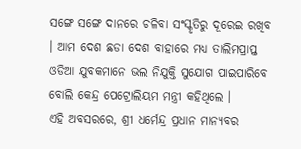ସଙ୍ଗେ ସଙ୍ଗେ ଦାନରେ ଚଳିବା ସଂସ୍କୃତିରୁ ଦୂରେଇ ରଖିବ । ଆମ ଦେଶ ଛଡା ଦେଶ ବାହାରେ ମଧ୍ୟ ତାଲିମପ୍ରାପ୍ତ ଓଡିଆ ଯୁବକମାନେ ଭଲ ନିଯୁକ୍ତି ସୁଯୋଗ ପାଇପାରିବେ ବୋଲି କେନ୍ଦ୍ର ପେଟ୍ରୋଲିୟମ ମନ୍ତ୍ରୀ କହିଥିଲେ ।
ଏହି ଅବସରରେ, ଶ୍ରୀ ଧର୍ମେନ୍ଦ୍ର ପ୍ରଧାନ ମାନ୍ୟବର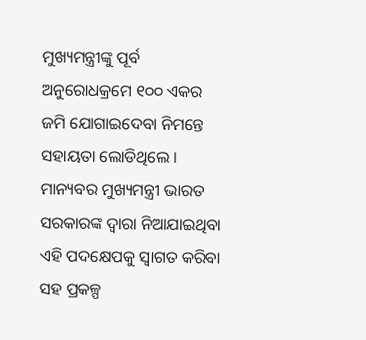ମୁଖ୍ୟମନ୍ତ୍ରୀଙ୍କୁ ପୂର୍ବ ଅନୁରୋଧକ୍ରମେ ୧୦୦ ଏକର ଜମି ଯୋଗାଇଦେବା ନିମନ୍ତେ ସହାୟତା ଲୋଡିଥିଲେ । ମାନ୍ୟବର ମୁଖ୍ୟମନ୍ତ୍ରୀ ଭାରତ ସରକାରଙ୍କ ଦ୍ୱାରା ନିଆଯାଇଥିବା ଏହି ପଦକ୍ଷେପକୁ ସ୍ୱାଗତ କରିବା ସହ ପ୍ରକଳ୍ପ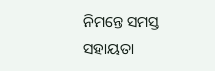ନିମନ୍ତେ ସମସ୍ତ ସହାୟତା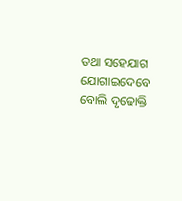ତଥା ସହେଯାଗ ଯୋଗାଇଦେବେ ବୋଲି ଦୃଢୋକ୍ତି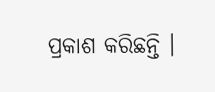ପ୍ରକାଶ କରିଛନ୍ତି ।